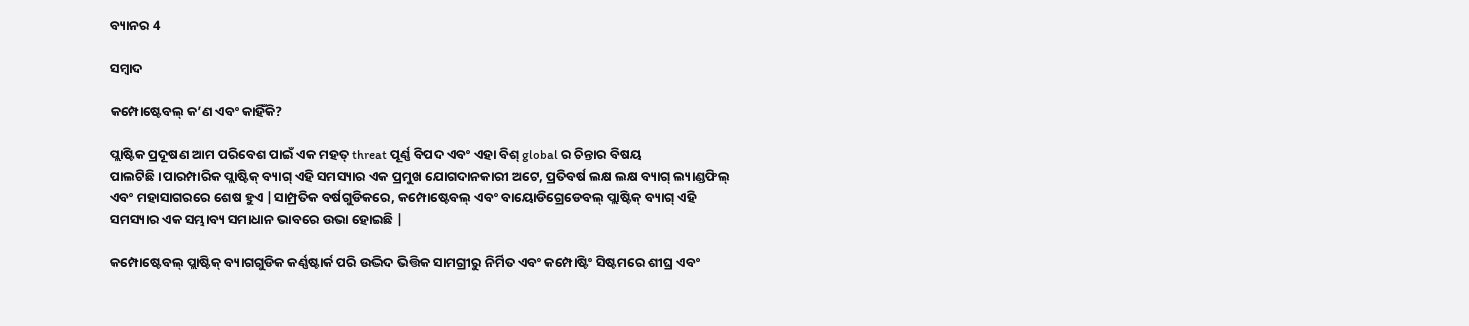ବ୍ୟାନର 4

ସମ୍ବାଦ

କମ୍ପୋଷ୍ଟେବଲ୍ କ’ଣ ଏବଂ କାହିଁକି?

ପ୍ଲାଷ୍ଟିକ ପ୍ରଦୂଷଣ ଆମ ପରିବେଶ ପାଇଁ ଏକ ମହତ୍ threat ପୂର୍ଣ୍ଣ ବିପଦ ଏବଂ ଏହା ବିଶ୍ global ର ଚିନ୍ତାର ବିଷୟ ପାଲଟିଛି।ପାରମ୍ପାରିକ ପ୍ଲାଷ୍ଟିକ୍ ବ୍ୟାଗ୍ ଏହି ସମସ୍ୟାର ଏକ ପ୍ରମୁଖ ଯୋଗଦାନକାରୀ ଅଟେ, ପ୍ରତିବର୍ଷ ଲକ୍ଷ ଲକ୍ଷ ବ୍ୟାଗ୍ ଲ୍ୟାଣ୍ଡଫିଲ୍ ଏବଂ ମହାସାଗରରେ ଶେଷ ହୁଏ |ସାମ୍ପ୍ରତିକ ବର୍ଷଗୁଡିକରେ, କମ୍ପୋଷ୍ଟେବଲ୍ ଏବଂ ବାୟୋଡିଗ୍ରେଡେବଲ୍ ପ୍ଲାଷ୍ଟିକ୍ ବ୍ୟାଗ୍ ଏହି ସମସ୍ୟାର ଏକ ସମ୍ଭାବ୍ୟ ସମାଧାନ ଭାବରେ ଉଭା ହୋଇଛି |

କମ୍ପୋଷ୍ଟେବଲ୍ ପ୍ଲାଷ୍ଟିକ୍ ବ୍ୟାଗଗୁଡିକ କର୍ଣ୍ଣଷ୍ଟାର୍କ ପରି ଉଦ୍ଭିଦ ଭିତ୍ତିକ ସାମଗ୍ରୀରୁ ନିର୍ମିତ ଏବଂ କମ୍ପୋଷ୍ଟିଂ ସିଷ୍ଟମରେ ଶୀଘ୍ର ଏବଂ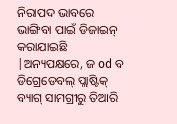ନିରାପଦ ଭାବରେ ଭାଙ୍ଗିବା ପାଇଁ ଡିଜାଇନ୍ କରାଯାଇଛି |ଅନ୍ୟପକ୍ଷରେ, ଜ od ବ ଡିଗ୍ରେଡେବଲ୍ ପ୍ଲାଷ୍ଟିକ୍ ବ୍ୟାଗ୍ ସାମଗ୍ରୀରୁ ତିଆରି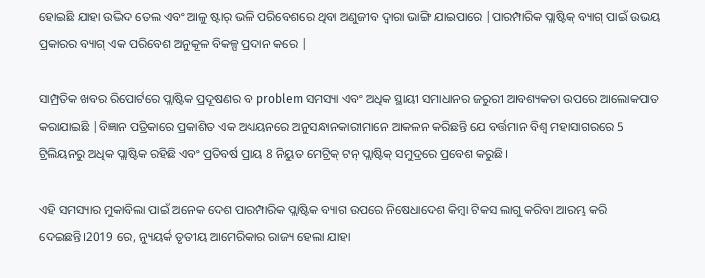ହୋଇଛି ଯାହା ଉଦ୍ଭିଦ ତେଲ ଏବଂ ଆଳୁ ଷ୍ଟାର୍ ଭଳି ପରିବେଶରେ ଥିବା ଅଣୁଜୀବ ଦ୍ୱାରା ଭାଙ୍ଗି ଯାଇପାରେ |ପାରମ୍ପାରିକ ପ୍ଲାଷ୍ଟିକ୍ ବ୍ୟାଗ୍ ପାଇଁ ଉଭୟ ପ୍ରକାରର ବ୍ୟାଗ୍ ଏକ ପରିବେଶ ଅନୁକୂଳ ବିକଳ୍ପ ପ୍ରଦାନ କରେ |

ସାମ୍ପ୍ରତିକ ଖବର ରିପୋର୍ଟରେ ପ୍ଲାଷ୍ଟିକ ପ୍ରଦୂଷଣର ବ problem ସମସ୍ୟା ଏବଂ ଅଧିକ ସ୍ଥାୟୀ ସମାଧାନର ଜରୁରୀ ଆବଶ୍ୟକତା ଉପରେ ଆଲୋକପାତ କରାଯାଇଛି |ବିଜ୍ଞାନ ପତ୍ରିକାରେ ପ୍ରକାଶିତ ଏକ ଅଧ୍ୟୟନରେ ଅନୁସନ୍ଧାନକାରୀମାନେ ଆକଳନ କରିଛନ୍ତି ଯେ ବର୍ତ୍ତମାନ ବିଶ୍ୱ ମହାସାଗରରେ 5 ଟ୍ରିଲିୟନରୁ ଅଧିକ ପ୍ଲାଷ୍ଟିକ ରହିଛି ଏବଂ ପ୍ରତିବର୍ଷ ପ୍ରାୟ 8 ନିୟୁତ ମେଟ୍ରିକ୍ ଟନ୍ ପ୍ଲାଷ୍ଟିକ୍ ସମୁଦ୍ରରେ ପ୍ରବେଶ କରୁଛି।

ଏହି ସମସ୍ୟାର ମୁକାବିଲା ପାଇଁ ଅନେକ ଦେଶ ପାରମ୍ପାରିକ ପ୍ଲାଷ୍ଟିକ ବ୍ୟାଗ ଉପରେ ନିଷେଧାଦେଶ କିମ୍ବା ଟିକସ ଲାଗୁ କରିବା ଆରମ୍ଭ କରି ଦେଇଛନ୍ତି।2019 ରେ, ନ୍ୟୁୟର୍କ ତୃତୀୟ ଆମେରିକାର ରାଜ୍ୟ ହେଲା ଯାହା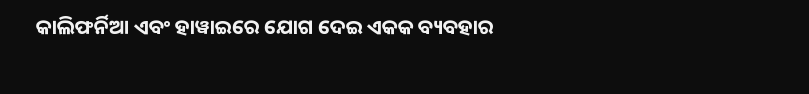କାଲିଫର୍ନିଆ ଏବଂ ହାୱାଇରେ ଯୋଗ ଦେଇ ଏକକ ବ୍ୟବହାର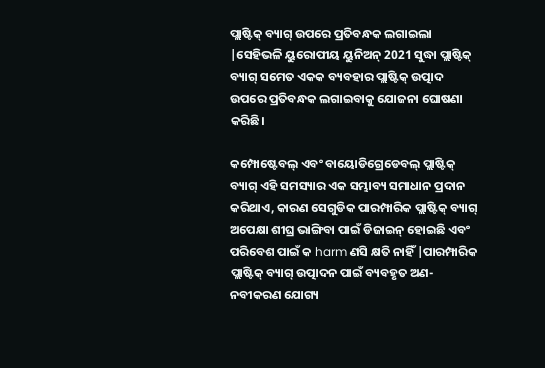ପ୍ଲାଷ୍ଟିକ୍ ବ୍ୟାଗ୍ ଉପରେ ପ୍ରତିବନ୍ଧକ ଲଗାଇଲା |ସେହିଭଳି ୟୁରୋପୀୟ ୟୁନିଅନ୍ 2021 ସୁଦ୍ଧା ପ୍ଲାଷ୍ଟିକ୍ ବ୍ୟାଗ୍ ସମେତ ଏକକ ବ୍ୟବହାର ପ୍ଲାଷ୍ଟିକ୍ ଉତ୍ପାଦ ଉପରେ ପ୍ରତିବନ୍ଧକ ଲଗାଇବାକୁ ଯୋଜନା ଘୋଷଣା କରିଛି।

କମ୍ପୋଷ୍ଟେବଲ୍ ଏବଂ ବାୟୋଡିଗ୍ରେଡେବଲ୍ ପ୍ଲାଷ୍ଟିକ୍ ବ୍ୟାଗ୍ ଏହି ସମସ୍ୟାର ଏକ ସମ୍ଭାବ୍ୟ ସମାଧାନ ପ୍ରଦାନ କରିଥାଏ, କାରଣ ସେଗୁଡିକ ପାରମ୍ପାରିକ ପ୍ଲାଷ୍ଟିକ୍ ବ୍ୟାଗ୍ ଅପେକ୍ଷା ଶୀଘ୍ର ଭାଙ୍ଗିବା ପାଇଁ ଡିଜାଇନ୍ ହୋଇଛି ଏବଂ ପରିବେଶ ପାଇଁ କ harm ଣସି କ୍ଷତି ନାହିଁ |ପାରମ୍ପାରିକ ପ୍ଲାଷ୍ଟିକ୍ ବ୍ୟାଗ୍ ଉତ୍ପାଦନ ପାଇଁ ବ୍ୟବହୃତ ଅଣ-ନବୀକରଣ ଯୋଗ୍ୟ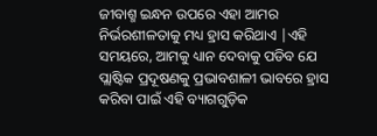ଜୀବାଶ୍ମ ଇନ୍ଧନ ଉପରେ ଏହା ଆମର ନିର୍ଭରଶୀଳତାକୁ ମଧ୍ୟ ହ୍ରାସ କରିଥାଏ |ଏହି ସମୟରେ, ଆମକୁ ଧ୍ୟାନ ଦେବାକୁ ପଡିବ ଯେ ପ୍ଲାଷ୍ଟିକ ପ୍ରଦୂଷଣକୁ ପ୍ରଭାବଶାଳୀ ଭାବରେ ହ୍ରାସ କରିବା ପାଇଁ ଏହି ବ୍ୟାଗଗୁଡ଼ିକ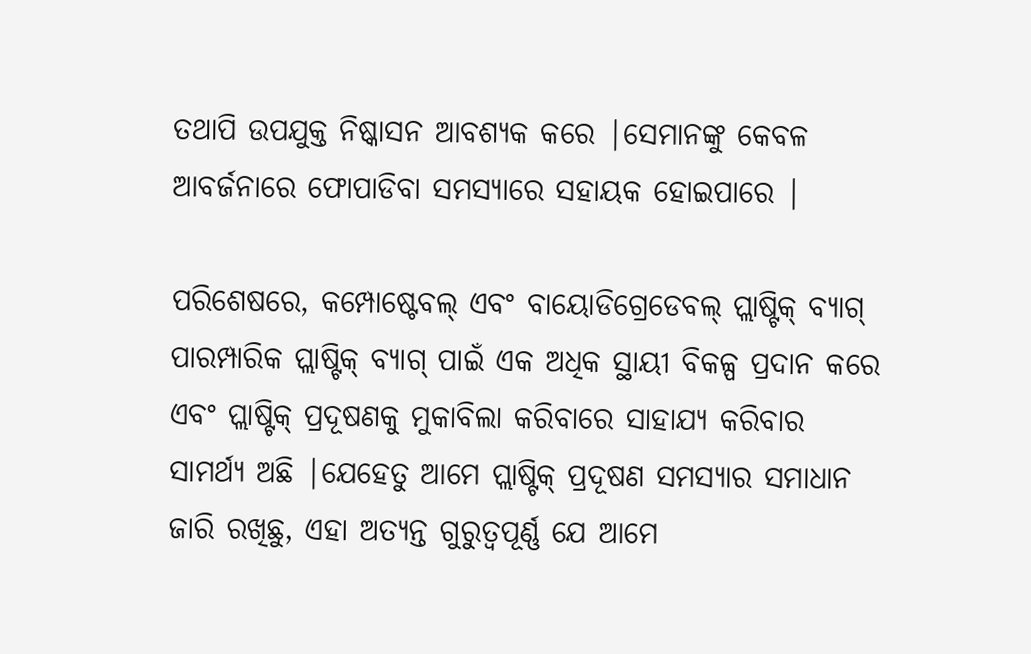ତଥାପି ଉପଯୁକ୍ତ ନିଷ୍କାସନ ଆବଶ୍ୟକ କରେ |ସେମାନଙ୍କୁ କେବଳ ଆବର୍ଜନାରେ ଫୋପାଡିବା ସମସ୍ୟାରେ ସହାୟକ ହୋଇପାରେ |

ପରିଶେଷରେ, କମ୍ପୋଷ୍ଟେବଲ୍ ଏବଂ ବାୟୋଡିଗ୍ରେଡେବଲ୍ ପ୍ଲାଷ୍ଟିକ୍ ବ୍ୟାଗ୍ ପାରମ୍ପାରିକ ପ୍ଲାଷ୍ଟିକ୍ ବ୍ୟାଗ୍ ପାଇଁ ଏକ ଅଧିକ ସ୍ଥାୟୀ ବିକଳ୍ପ ପ୍ରଦାନ କରେ ଏବଂ ପ୍ଲାଷ୍ଟିକ୍ ପ୍ରଦୂଷଣକୁ ମୁକାବିଲା କରିବାରେ ସାହାଯ୍ୟ କରିବାର ସାମର୍ଥ୍ୟ ଅଛି |ଯେହେତୁ ଆମେ ପ୍ଲାଷ୍ଟିକ୍ ପ୍ରଦୂଷଣ ସମସ୍ୟାର ସମାଧାନ ଜାରି ରଖିଛୁ, ଏହା ଅତ୍ୟନ୍ତ ଗୁରୁତ୍ୱପୂର୍ଣ୍ଣ ଯେ ଆମେ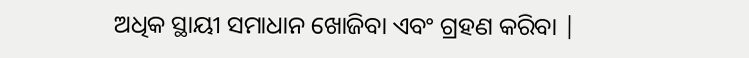ଅଧିକ ସ୍ଥାୟୀ ସମାଧାନ ଖୋଜିବା ଏବଂ ଗ୍ରହଣ କରିବା |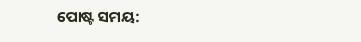ପୋଷ୍ଟ ସମୟ: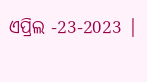ଏପ୍ରିଲ -23-2023 |